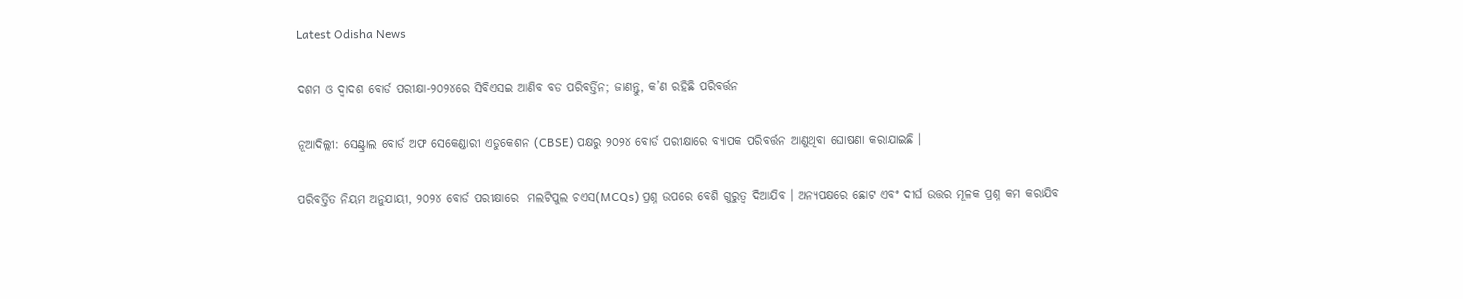Latest Odisha News

ଦଶମ ଓ ଦ୍ୱାଦଶ ବୋର୍ଡ ପରୀକ୍ଷା-୨୦୨୪ରେ ସିବିଏସଇ ଆଣିବ ବଡ ପରିବର୍ତ୍ତିନ; ଜାଣନ୍ତୁ, କ’ଣ ରହିଛି ପରିବର୍ତ୍ତନ

ନୂଆଦିଲ୍ଲୀ: ସେଣ୍ଟ୍ରାଲ ବୋର୍ଡ ଅଫ ସେକେଣ୍ଡାରୀ ଏଡୁକେଶନ (CBSE) ପକ୍ଷରୁ ୨୦୨୪ ବୋର୍ଡ ପରୀକ୍ଷାରେ ବ୍ୟାପକ ପରିବର୍ତ୍ତନ ଆଣୁଥିବା ଘୋଷଣା କରାଯାଇଛି ।

ପରିବର୍ତ୍ତିତ ନିୟମ ଅନୁଯାୟୀ, ୨୦୨୪ ବୋର୍ଡ ପରୀକ୍ଷାରେ  ମଲଟିପୁଲ ଚଏସ(MCQs) ପ୍ରଶ୍ନ ଉପରେ ବେଶି ଗୁରୁତ୍ୱ ଦିଆଯିବ । ଅନ୍ୟପକ୍ଷରେ ଛୋଟ ଏବଂ ଦୀର୍ଘ ଉତ୍ତର ମୂଳକ ପ୍ରଶ୍ନ କମ କରାଯିବ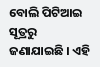ବୋଲି ପିଟିଆଇ ସୂତ୍ରରୁ ଜଣାଯାଇଛି । ଏହି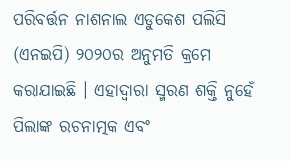ପରିବର୍ତ୍ତନ ନାଶନାଲ ଏଡୁକେଶ ପଲିସି (ଏନଇପି) ୨୦୨୦ର ଅନୁମତି କ୍ରମେ କରାଯାଇଛି । ଏହାଦ୍ୱାରା ସ୍ମରଣ ଶକ୍ତି ନୁହେଁ ପିଲାଙ୍କ ରଚନାତ୍ମକ ଏବଂ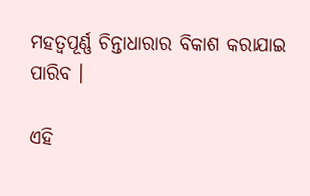ମହତ୍ୱପୂର୍ଣ୍ଣ ଚିନ୍ତାଧାରାର ବିକାଶ କରାଯାଇ ପାରିବ ।

ଏହି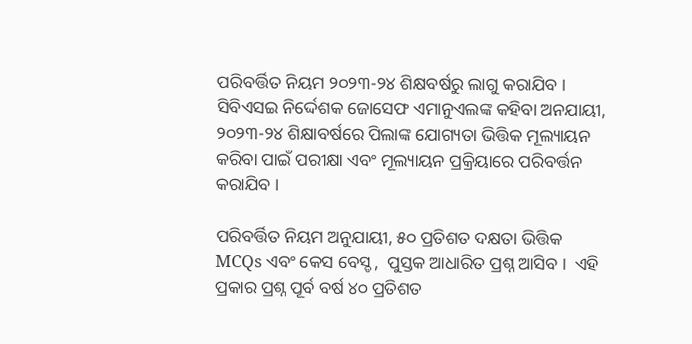ପରିବର୍ତ୍ତିତ ନିୟମ ୨୦୨୩-୨୪ ଶିକ୍ଷବର୍ଷରୁ ଲାଗୁ କରାଯିବ । ସିବିଏସଇ ନିର୍ଦ୍ଦେଶକ ଜୋସେଫ ଏମାନୁଏଲଙ୍କ କହିବା ଅନଯାୟୀ, ୨୦୨୩-୨୪ ଶିକ୍ଷାବର୍ଷରେ ପିଲାଙ୍କ ଯୋଗ୍ୟତା ଭିତ୍ତିକ ମୂଲ୍ୟାୟନ କରିବା ପାଇଁ ପରୀକ୍ଷା ଏବଂ ମୂଲ୍ୟାୟନ ପ୍ରକ୍ରିୟାରେ ପରିବର୍ତ୍ତନ କରାଯିବ ।

ପରିବର୍ତ୍ତିତ ନିୟମ ଅନୁଯାୟୀ, ୫୦ ପ୍ରତିଶତ ଦକ୍ଷତା ଭିତ୍ତିକ MCQs ଏବଂ କେସ ବେସ୍ଡ ,  ପୁସ୍ତକ ଆଧାରିତ ପ୍ରଶ୍ନ ଆସିବ ।  ଏହି ପ୍ରକାର ପ୍ରଶ୍ନ ପୂର୍ବ ବର୍ଷ ୪୦ ପ୍ରତିଶତ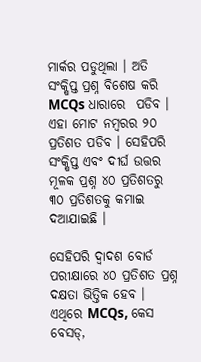ମାର୍କର ପଡୁଥିଲା । ଅତି ସଂକ୍ଷିପ୍ତ ପ୍ରଶ୍ନ ବିଶେଷ କରି MCQs ଧାରାରେ  ପଡିବ । ଏହା ମୋଟ ନମ୍ବରର ୨୦ ପ୍ରତିଶତ ପଡିବ । ସେହିପରି ସଂକ୍ଷିପ୍ତ ଏବଂ ଦୀର୍ଘ ଉତ୍ତର ମୂଳକ ପ୍ରଶ୍ନ ୪୦ ପ୍ରତିଶତରୁ ୩୦ ପ୍ରତିଶତକୁ କମାଇ ଦଆଯାଇଛି ।

ସେହିପରି ଦ୍ୱାଦଶ ବୋର୍ଡ ପରୀକ୍ଷାରେ ୪୦ ପ୍ରତିଶତ ପ୍ରଶ୍ନ ଦକ୍ଷତା ଭିତ୍ତିକ ହେବ । ଏଥିରେ MCQs, କେସ ବେସଡ୍,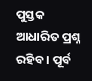ପୁସ୍ତକ ଆଧାରିତ ପ୍ରଶ୍ନ ରହିବ । ପୂର୍ବ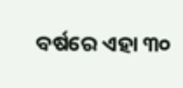ବର୍ଷରେ ଏହା ୩୦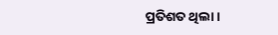ପ୍ରତିଶତ ଥିଲା ।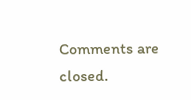Comments are closed.